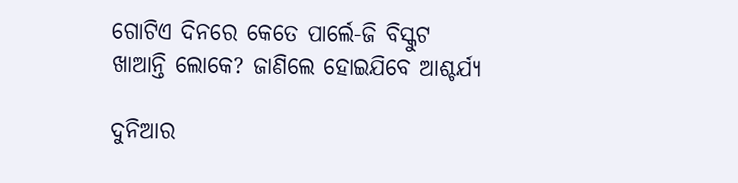ଗୋଟିଏ ଦିନରେ କେତେ ପାର୍ଲେ-ଜି ବିସ୍କୁଟ ଖାଆନ୍ତି ଲୋକେ? ଜାଣିଲେ ହୋଇଯିବେ ଆଶ୍ଚର୍ଯ୍ୟ

ଦୁନିଆର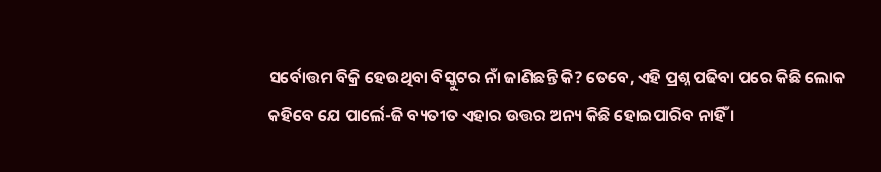ସର୍ବୋତ୍ତମ ବିକ୍ରି ହେଉଥିବା ବିସ୍କୁଟର ନାଁ ଜାଣିଛନ୍ତି କି? ତେବେ, ଏହି ପ୍ରଶ୍ନ ପଢିବା ପରେ କିଛି ଲୋକ କହିବେ ଯେ ପାର୍ଲେ-ଜି ବ୍ୟତୀତ ଏହାର ଉତ୍ତର ଅନ୍ୟ କିଛି ହୋଇପାରିବ ନାହିଁ ।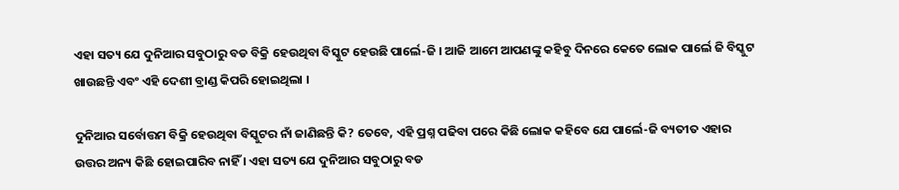ଏହା ସତ୍ୟ ଯେ ଦୁନିଆର ସବୁଠାରୁ ବଡ ବିକ୍ରି ହେଉଥିବା ବିସ୍କୁଟ ହେଉଛି ପାର୍ଲେ-ଜି । ଆଜି ଆମେ ଆପଣଙ୍କୁ କହିବୁ ଦିନରେ କେତେ ଲୋକ ପାର୍ଲେ ଜି ବିସ୍କୁଟ ଖାଉଛନ୍ତି ଏବଂ ଏହି ଦେଶୀ ବ୍ରାଣ୍ଡ କିପରି ହୋଇଥିଲା ।

ଦୁନିଆର ସର୍ବୋତ୍ତମ ବିକ୍ରି ହେଉଥିବା ବିସ୍କୁଟର ନାଁ ଜାଣିଛନ୍ତି କି? ତେବେ, ଏହି ପ୍ରଶ୍ନ ପଢିବା ପରେ କିଛି ଲୋକ କହିବେ ଯେ ପାର୍ଲେ-ଜି ବ୍ୟତୀତ ଏହାର ଉତ୍ତର ଅନ୍ୟ କିଛି ହୋଇପାରିବ ନାହିଁ । ଏହା ସତ୍ୟ ଯେ ଦୁନିଆର ସବୁଠାରୁ ବଡ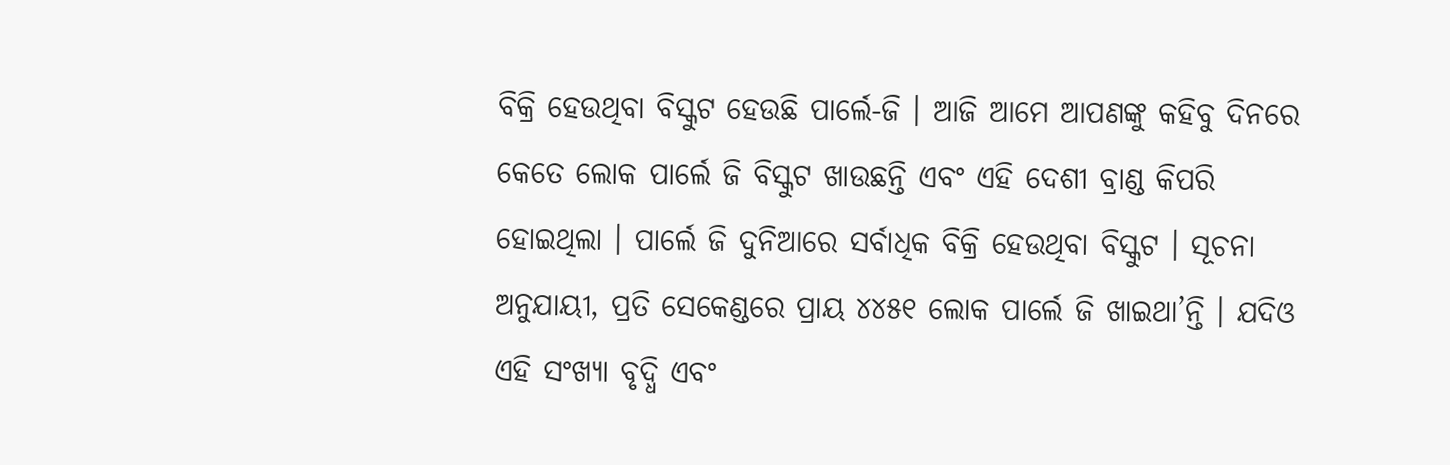ବିକ୍ରି ହେଉଥିବା ବିସ୍କୁଟ ହେଉଛି ପାର୍ଲେ-ଜି । ଆଜି ଆମେ ଆପଣଙ୍କୁ କହିବୁ ଦିନରେ କେତେ ଲୋକ ପାର୍ଲେ ଜି ବିସ୍କୁଟ ଖାଉଛନ୍ତି ଏବଂ ଏହି ଦେଶୀ ବ୍ରାଣ୍ଡ କିପରି ହୋଇଥିଲା । ପାର୍ଲେ ଜି ଦୁନିଆରେ ସର୍ବାଧିକ ବିକ୍ରି ହେଉଥିବା ବିସ୍କୁଟ । ସୂଚନା ଅନୁଯାୟୀ, ପ୍ରତି ସେକେଣ୍ଡରେ ପ୍ରାୟ ୪୪୫୧ ଲୋକ ପାର୍ଲେ ଜି ଖାଇଥା’ନ୍ତି । ଯଦିଓ ଏହି ସଂଖ୍ୟା ବୃଦ୍ଧି ଏବଂ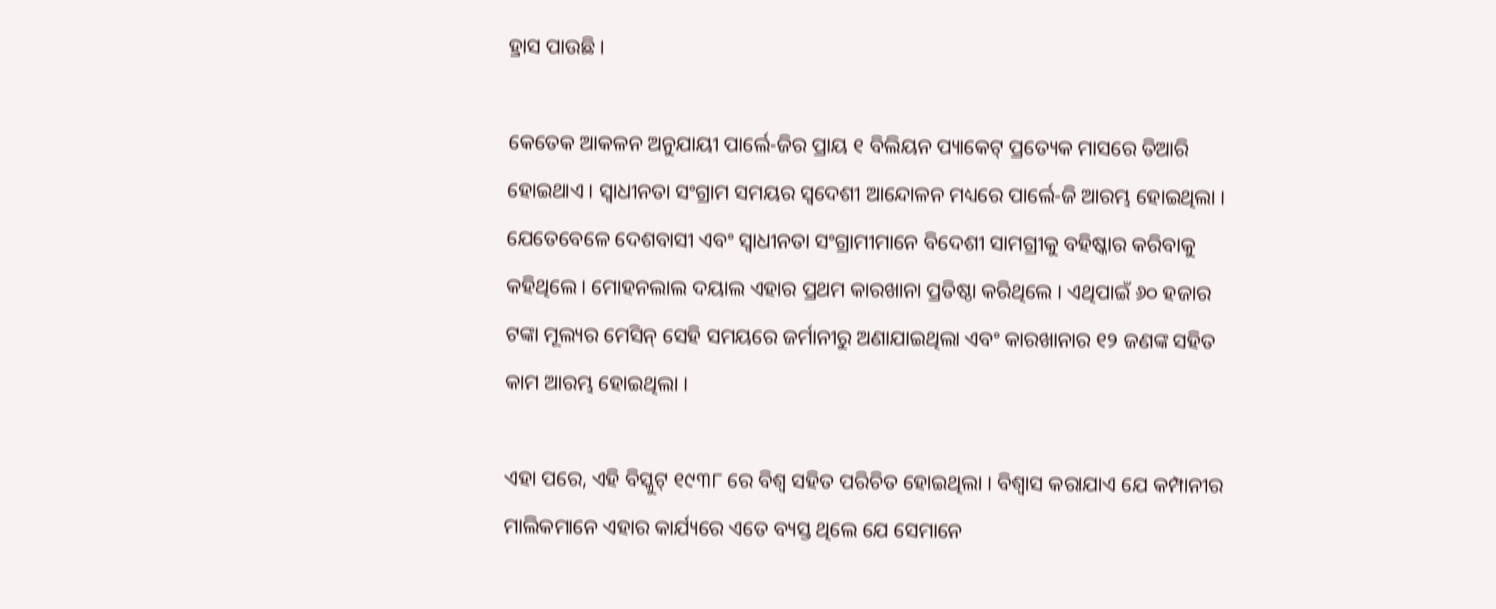ହ୍ରାସ ପାଉଛି ।

କେତେକ ଆକଳନ ଅନୁଯାୟୀ ପାର୍ଲେ-ଜିର ପ୍ରାୟ ୧ ବିଲିୟନ ପ୍ୟାକେଟ୍ ପ୍ରତ୍ୟେକ ମାସରେ ତିଆରି ହୋଇଥାଏ । ସ୍ୱାଧୀନତା ସଂଗ୍ରାମ ସମୟର ସ୍ଵଦେଶୀ ଆନ୍ଦୋଳନ ମଧ୍ୟରେ ପାର୍ଲେ-ଜି ଆରମ୍ଭ ହୋଇଥିଲା । ଯେତେବେଳେ ଦେଶବାସୀ ଏବଂ ସ୍ୱାଧୀନତା ସଂଗ୍ରାମୀମାନେ ବିଦେଶୀ ସାମଗ୍ରୀକୁ ବହିଷ୍କାର କରିବାକୁ କହିଥିଲେ । ମୋହନଲାଲ ଦୟାଲ ଏହାର ପ୍ରଥମ କାରଖାନା ପ୍ରତିଷ୍ଠା କରିଥିଲେ । ଏଥିପାଇଁ ୬୦ ହଜାର ଟଙ୍କା ମୂଲ୍ୟର ମେସିନ୍ ସେହି ସମୟରେ ଜର୍ମାନୀରୁ ଅଣାଯାଇଥିଲା ଏବଂ କାରଖାନାର ୧୨ ଜଣଙ୍କ ସହିତ କାମ ଆରମ୍ଭ ହୋଇଥିଲା ।

ଏହା ପରେ, ଏହି ବିସ୍କୁଟ୍ ୧୯୩୮ ରେ ବିଶ୍ୱ ସହିତ ପରିଚିତ ହୋଇଥିଲା । ବିଶ୍ୱାସ କରାଯାଏ ଯେ କମ୍ପାନୀର ମାଲିକମାନେ ଏହାର କାର୍ଯ୍ୟରେ ଏତେ ବ୍ୟସ୍ତ ଥିଲେ ଯେ ସେମାନେ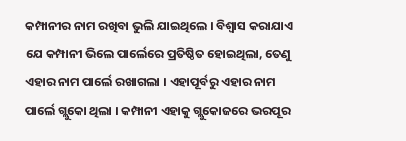କମ୍ପାନୀର ନାମ ରଖିବା ଭୁଲି ଯାଇଥିଲେ । ବିଶ୍ୱାସ କରାଯାଏ ଯେ କମ୍ପାନୀ ଭିଲେ ପାର୍ଲେରେ ପ୍ରତିଷ୍ଠିତ ହୋଇଥିଲା, ତେଣୁ ଏହାର ନାମ ପାର୍ଲେ ରଖାଗଲା । ଏହାପୂର୍ବରୁ ଏହାର ନାମ ପାର୍ଲେ ଗ୍ଲୁକୋ ଥିଲା । କମ୍ପାନୀ ଏହାକୁ ଗ୍ଲୁକୋଜରେ ଭରପୂର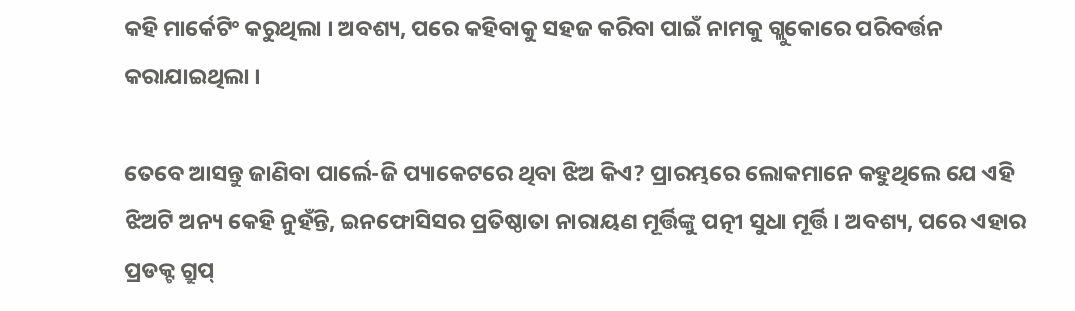କହି ମାର୍କେଟିଂ କରୁଥିଲା । ଅବଶ୍ୟ, ପରେ କହିବାକୁ ସହଜ କରିବା ପାଇଁ ନାମକୁ ଗ୍ଲୁକୋରେ ପରିବର୍ତ୍ତନ କରାଯାଇଥିଲା ।

ତେବେ ଆସନ୍ତୁ ଜାଣିବା ପାର୍ଲେ-ଜି ପ୍ୟାକେଟରେ ଥିବା ଝିଅ କିଏ? ପ୍ରାରମ୍ଭରେ ଲୋକମାନେ କହୁଥିଲେ ଯେ ଏହି ଝିଅଟି ଅନ୍ୟ କେହି ନୁହଁନ୍ତି, ଇନଫୋସିସର ପ୍ରତିଷ୍ଠାତା ନାରାୟଣ ମୂର୍ତ୍ତିଙ୍କୁ ପତ୍ନୀ ସୁଧା ମୂର୍ତ୍ତି । ଅବଶ୍ୟ, ପରେ ଏହାର ପ୍ରଡକ୍ଟ ଗ୍ରୁପ୍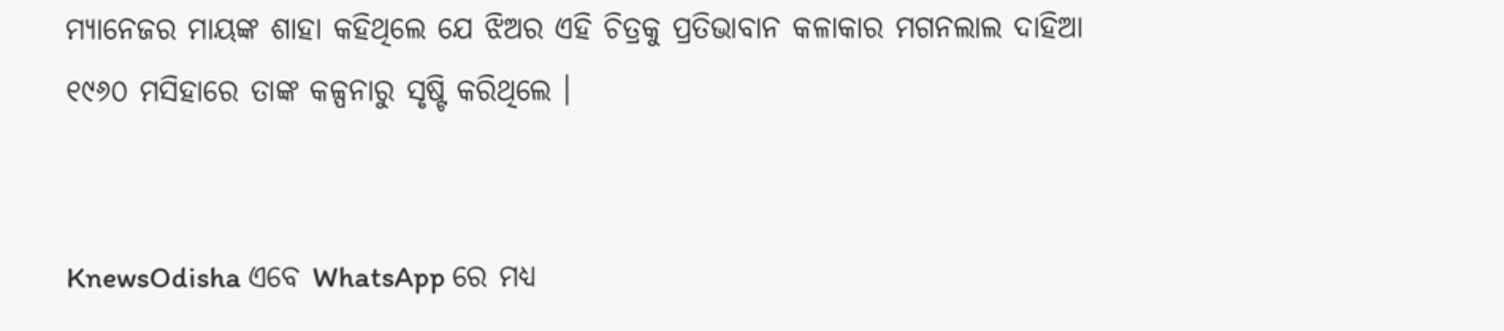ମ୍ୟାନେଜର ମାୟଙ୍କ ଶାହା କହିଥିଲେ ଯେ ଝିଅର ଏହି ଚିତ୍ରକୁ ପ୍ରତିଭାବାନ କଳାକାର ମଗନଲାଲ ଦାହିଆ ୧୯୬୦ ମସିହାରେ ତାଙ୍କ କଳ୍ପନାରୁ ସୃଷ୍ଟି କରିଥିଲେ ।


KnewsOdisha ଏବେ WhatsApp ରେ ମଧ୍ୟ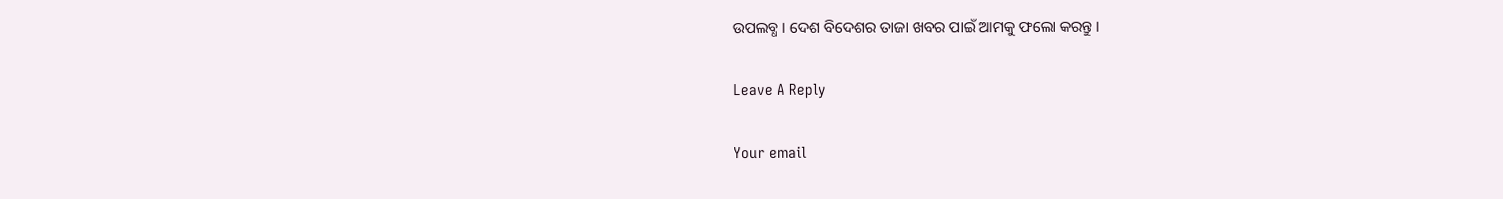ଉପଲବ୍ଧ । ଦେଶ ବିଦେଶର ତାଜା ଖବର ପାଇଁ ଆମକୁ ଫଲୋ କରନ୍ତୁ ।

Leave A Reply

Your email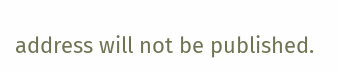address will not be published.